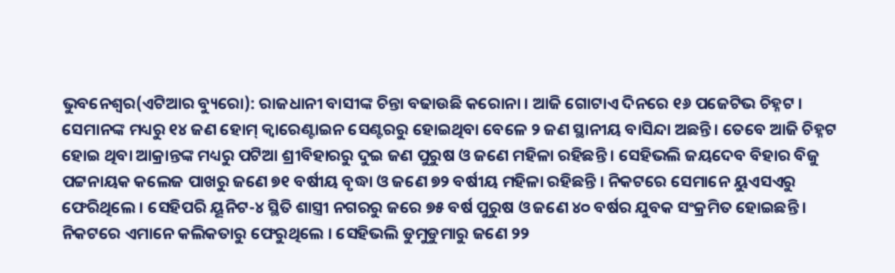ଭୁବନେଶ୍ୱର(ଏଟିଆର ବ୍ୟୁରୋ): ରାଜଧାନୀ ବାସୀଙ୍କ ଚିନ୍ତା ବଢାଉଛି କରୋନା । ଆଜି ଗୋଟାଏ ଦିନରେ ୧୬ ପଜେଟିଭ ଚିହ୍ନଟ । ସେମାନଙ୍କ ମଧ୍ୟରୁ ୧୪ ଜଣ ହୋମ୍ କ୍ୱାରେଣ୍ଟାଇନ ସେଣ୍ଟରରୁ ହୋଇଥିବା ବେଳେ ୨ ଜଣ ସ୍ଥାନୀୟ ବାସିନ୍ଦା ଅଛନ୍ତି । ତେବେ ଆଜି ଚିହ୍ନଟ ହୋଇ ଥିବା ଆକ୍ରାନ୍ତଙ୍କ ମଧ୍ୟରୁ ପଟିଆ ଶ୍ରୀବିହାରରୁ ଦୁଇ ଜଣ ପୁରୁଷ ଓ ଜଣେ ମହିଳା ରହିଛନ୍ତି । ସେହିଭଲି ଜୟଦେବ ବିହାର ବିଜୁ ପଟ୍ଟନାୟକ କଲେଜ ପାଖରୁ ଜଣେ ୭୧ ବର୍ଷୀୟ ବୃଦ୍ଧା ଓ ଜଣେ ୭୨ ବର୍ଷୀୟ ମହିଳା ରହିଛନ୍ତି । ନିକଟରେ ସେମାନେ ୟୁଏସଏରୁ ଫେରିଥିଲେ । ସେହିପରି ୟୂନିଟ-୪ ସ୍ଥିତି ଶାସ୍ତ୍ରୀ ନଗରରୁ ଜରେ ୭୫ ବର୍ଷ ପୁରୁଷ ଓ ଜଣେ ୪୦ ବର୍ଷର ଯୁବକ ସଂକ୍ରମିତ ହୋଇଛନ୍ତି । ନିକଟରେ ଏମାନେ କଲିକତାରୁ ଫେରୁଥିଲେ । ସେହିଭଲି ଡୁମୁଡୁମାରୁ ଜଣେ ୨୨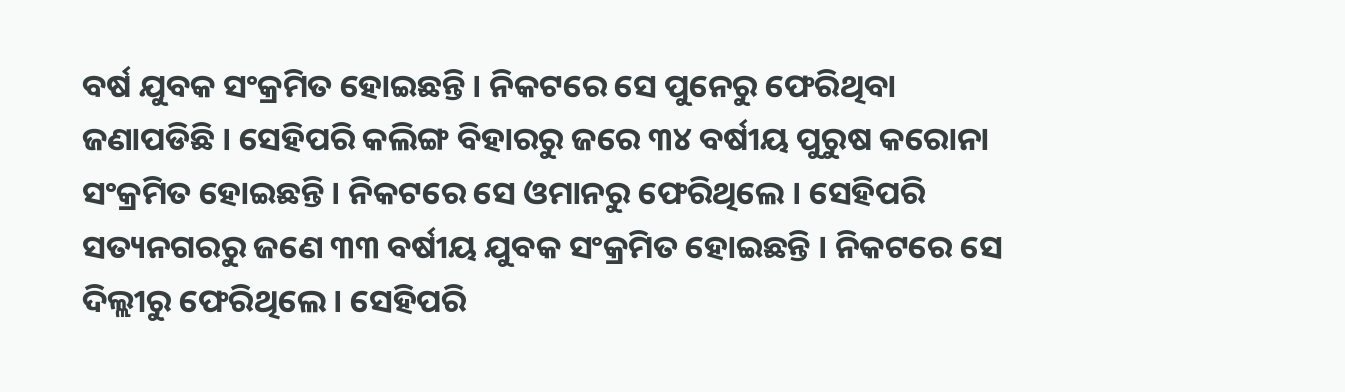ବର୍ଷ ଯୁବକ ସଂକ୍ରମିତ ହୋଇଛନ୍ତି । ନିକଟରେ ସେ ପୁନେରୁ ଫେରିଥିବା ଜଣାପଡିଛି । ସେହିପରି କଲିଙ୍ଗ ବିହାରରୁ ଜରେ ୩୪ ବର୍ଷୀୟ ପୁରୁଷ କରୋନା ସଂକ୍ରମିତ ହୋଇଛନ୍ତି । ନିକଟରେ ସେ ଓମାନରୁ ଫେରିଥିଲେ । ସେହିପରି ସତ୍ୟନଗରରୁ ଜଣେ ୩୩ ବର୍ଷୀୟ ଯୁବକ ସଂକ୍ରମିତ ହୋଇଛନ୍ତି । ନିକଟରେ ସେ ଦିଲ୍ଲୀରୁ ଫେରିଥିଲେ । ସେହିପରି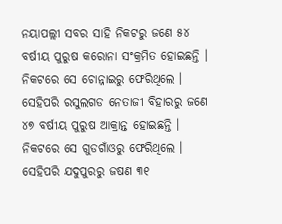ନୟାପଲ୍ଲୀ ସବର ସାହି ନିକଟରୁ ଜଣେ ୫୪ ବର୍ଷୀୟ ପୁରୁଷ କରୋନା ସଂକ୍ରମିତ ହୋଇଛନ୍ତି । ନିକଟରେ ସେ ଚୋନ୍ନାଇରୁ ଫେରିଥିଲେ ।
ସେହିପରି ରସୁଲଗଡ ନେତାଜୀ ବିହାରରୁ ଜଣେ ୪୭ ବର୍ଷୀୟ ପୁରୁଷ ଆକ୍ରାନ୍ତ ହୋଇଛନ୍ତି । ନିକଟରେ ସେ ଗୁଡଗାଁଓରୁ ଫେରିଥିଲେ । ସେହିପରି ଯଦୁପୁରରୁ ଜଷଣ ୩୧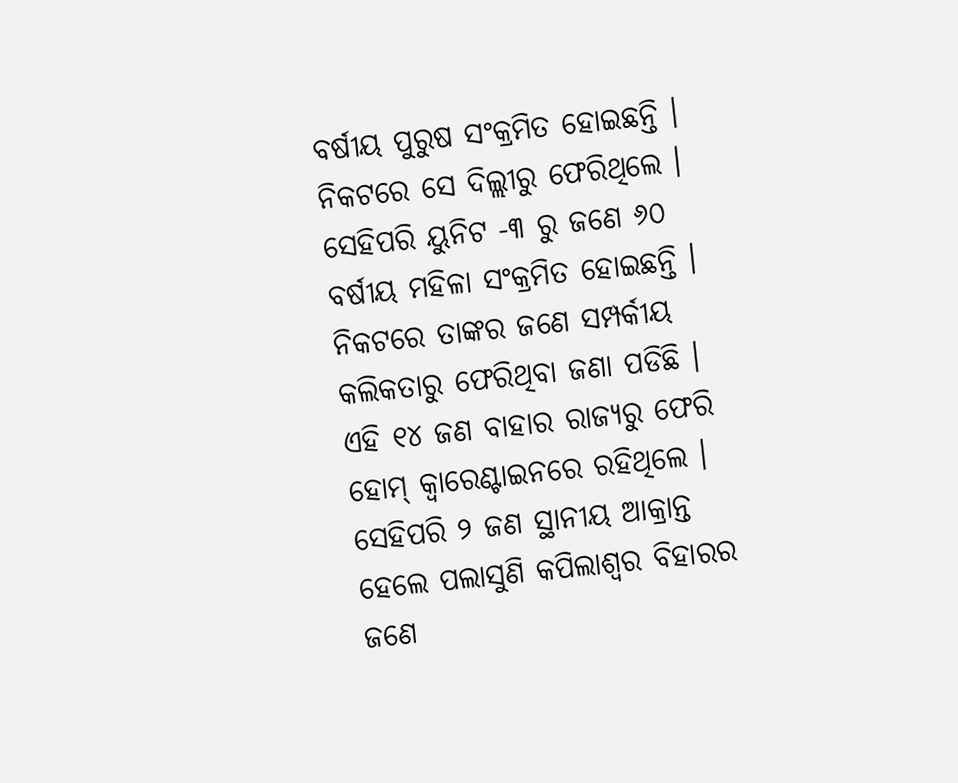ବର୍ଷୀୟ ପୁରୁଷ ସଂକ୍ରମିତ ହୋଇଛନ୍ତି । ନିକଟରେ ସେ ଦିଲ୍ଲୀରୁ ଫେରିଥିଲେ । ସେହିପରି ୟୁନିଟ -୩ ରୁ ଜଣେ ୬୦ ବର୍ଷୀୟ ମହିଳା ସଂକ୍ରମିତ ହୋଇଛନ୍ତି । ନିକଟରେ ତାଙ୍କର ଜଣେ ସମ୍ପର୍କୀୟ କଲିକତାରୁ ଫେରିଥିବା ଜଣା ପଡିଛି । ଏହି ୧୪ ଜଣ ବାହାର ରାଜ୍ୟରୁ ଫେରି ହୋମ୍ କ୍ୱାରେଣ୍ଟାଇନରେ ରହିଥିଲେ । ସେହିପରି ୨ ଜଣ ସ୍ଥାନୀୟ ଆକ୍ରାନ୍ତ ହେଲେ ପଲାସୁଣି କପିଲାଶ୍ୱର ବିହାରର ଜଣେ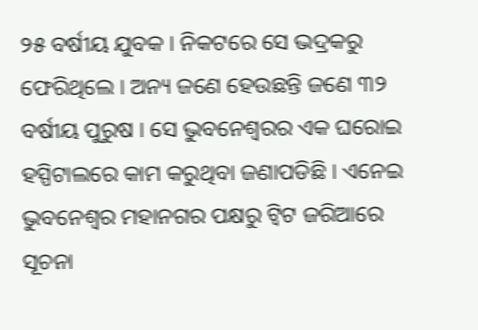୨୫ ବର୍ଷୀୟ ଯୁବକ । ନିକଟରେ ସେ ଭଦ୍ରକରୁ ଫେରିଥିଲେ । ଅନ୍ୟ ଜଣେ ହେଉଛନ୍ତି ଜଣେ ୩୨ ବର୍ଷୀୟ ପୁରୁଷ । ସେ ଭୁବନେଶ୍ୱରର ଏକ ଘରୋଇ ହସ୍ପିଟାଲରେ କାମ କରୁଥିବା ଜଣାପଡିଛି । ଏନେଇ ଭୁବନେଶ୍ୱର ମହାନଗର ପକ୍ଷରୁ ଟ୍ୱିଟ ଜରିଆରେ ସୂଚନା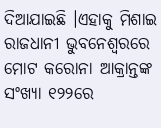ଦିଆଯାଇଛି ।ଏହାକୁ ମିଶାଇ ରାଜଧାନୀ ଭୁବନେଶ୍ୱରରେ ମୋଟ କରୋନା ଆକ୍ରାନ୍ତଙ୍କ ସଂଖ୍ୟା ୧୨୨ରେ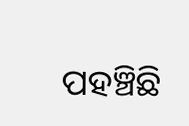ପହଞ୍ଚିଛି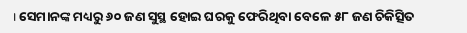। ସେମାନଙ୍କ ମଧ୍ୟରୁ ୬୦ ଜଣ ସୁସ୍ଥ ହୋଇ ଘରକୁ ଫେରିଥିବା ବେଳେ ୫୮ ଜଣ ଚିକିତ୍ସିତ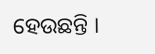ହେଉଛନ୍ତି ।